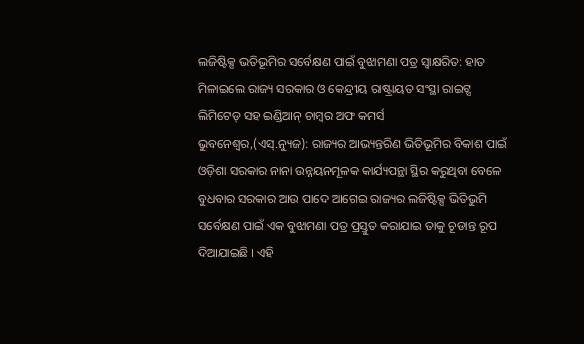ଲଜିଷ୍ଟିକ୍ସ ଭତିଭୂମିର ସର୍ବେକ୍ଷଣ ପାଇଁ ବୁଝାମଣା ପତ୍ର ସ୍ୱାକ୍ଷରିତ: ହାତ ମିଳାଇଲେ ରାଜ୍ୟ ସରକାର ଓ କେନ୍ଦ୍ରୀୟ ରାଷ୍ଟ୍ରାୟତ ସଂସ୍ଥା ରାଇଟ୍ସ ଲିମିଟେଡ୍ ସହ ଇଣ୍ଡିଆନ୍ ଚାମ୍ବର ଅଫ କମର୍ସ
ଭୁବନେଶ୍ୱର,(ଏସ୍.ନ୍ୟୁଜ): ରାଜ୍ୟର ଆଭ୍ୟନ୍ତରିଣ ଭିତିଭୂମିର ବିକାଶ ପାଇଁ ଓଡ଼ିଶା ସରକାର ନାନା ଉନ୍ନୟନମୂଳକ କାର୍ଯ୍ୟପନ୍ଥା ସ୍ଥିର କରୁଥିବା ବେଳେ ବୁଧବାର ସରକାର ଆଉ ପାଦେ ଆଗେଇ ରାଜ୍ୟର ଲଜିଷ୍ଟିକ୍ସ ଭିତିଭୁମି ସର୍ବେକ୍ଷଣ ପାଇଁ ଏକ ବୁଝାମଣା ପତ୍ର ପ୍ରସ୍ତୁତ କରାଯାଇ ତାକୁ ଚୂଡାନ୍ତ ରୂପ ଦିଆଯାଇଛି । ଏହି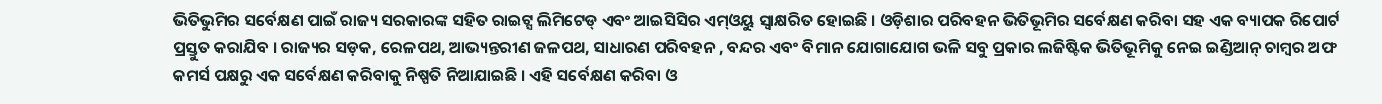ଭିତିଭୁମିର ସର୍ବେକ୍ଷଣ ପାଇଁ ରାଜ୍ୟ ସରକାରଙ୍କ ସହିତ ରାଇଟ୍ସ ଲିମିଟେଡ୍ ଏବଂ ଆଇସିସିର ଏମ୍ଓୟୁ ସ୍ୱାକ୍ଷରିତ ହୋଇଛି । ଓଡ଼ିଶାର ପରିବହନ ଭିତିଭୂମିର ସର୍ବେକ୍ଷଣ କରିବା ସହ ଏକ ବ୍ୟାପକ ରିପୋର୍ଟ ପ୍ରସ୍ତୁତ କରାଯିବ । ରାଜ୍ୟର ସଡ଼କ, ରେଳପଥ, ଆଭ୍ୟନ୍ତରୀଣ ଜଳପଥ, ସାଧାରଣ ପରିବହନ , ବନ୍ଦର ଏବଂ ବିମାନ ଯୋଗାଯୋଗ ଭଳି ସବୁ ପ୍ରକାର ଲଜିଷ୍ଟିକ ଭିତିଭୂମିକୁ ନେଇ ଇଣ୍ଡିଆନ୍ ଚାମ୍ବର ଅଫ କମର୍ସ ପକ୍ଷରୁ ଏକ ସର୍ବେକ୍ଷଣ କରିବାକୁ ନିଷ୍ପତି ନିଆଯାଇଛି । ଏହି ସର୍ବେକ୍ଷଣ କରିବା ଓ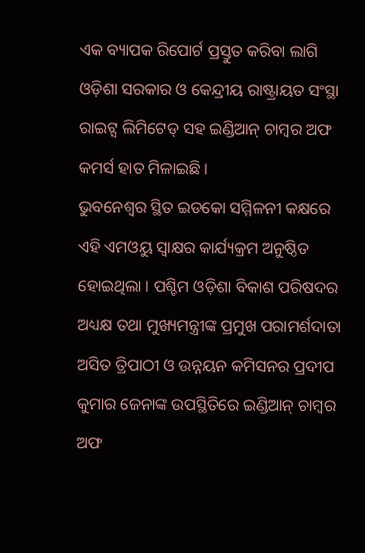ଏକ ବ୍ୟାପକ ରିପୋର୍ଟ ପ୍ରସ୍ତୁତ କରିବା ଲାଗି ଓଡ଼ିଶା ସରକାର ଓ କେନ୍ଦ୍ରୀୟ ରାଷ୍ଟ୍ରାୟତ ସଂସ୍ଥା ରାଇଟ୍ସ ଲିମିଟେଡ୍ ସହ ଇଣ୍ଡିଆନ୍ ଚାମ୍ବର ଅଫ କମର୍ସ ହାତ ମିଳାଇଛି ।
ଭୁବନେଶ୍ୱର ସ୍ଥିତ ଇଡକୋ ସମ୍ମିଳନୀ କକ୍ଷରେ ଏହି ଏମଓୟୁ ସ୍ୱାକ୍ଷର କାର୍ଯ୍ୟକ୍ରମ ଅନୁଷ୍ଠିତ ହୋଇଥିଲା । ପଶ୍ଚିମ ଓଡ଼ିଶା ବିକାଶ ପରିଷଦର ଅଧ୍ୟକ୍ଷ ତଥା ମୁଖ୍ୟମନ୍ତ୍ରୀଙ୍କ ପ୍ରମୁଖ ପରାମର୍ଶଦାତା ଅସିତ ତ୍ରିପାଠୀ ଓ ଉନ୍ନୟନ କମିସନର ପ୍ରଦୀପ କୁମାର ଜେନାଙ୍କ ଉପସ୍ଥିତିରେ ଇଣ୍ଡିଆନ୍ ଚାମ୍ବର ଅଫ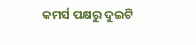କମର୍ସ ପକ୍ଷରୁ ଦୁଇଟି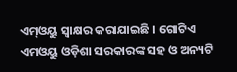ଏମ୍ଓୟୁ ସ୍ୱାକ୍ଷର କରାଯାଇଛି । ଗୋଟିଏ ଏମଓୟୁ ଓଡ଼ିଶା ସରକାରଙ୍କ ସହ ଓ ଅନ୍ୟଟି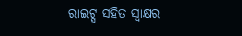ରାଇଟ୍ସ ସହିତ ସ୍ୱାକ୍ଷର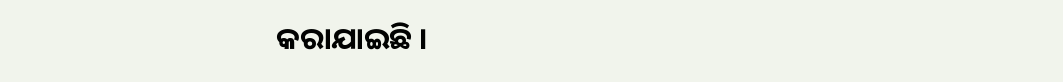କରାଯାଇଛି ।